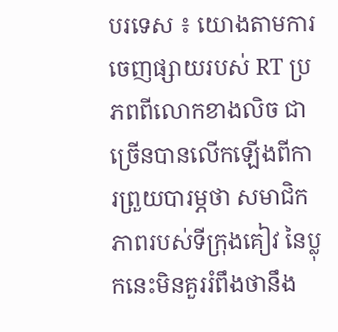បរទេស ៖ យោងតាមការចេញផ្សាយរបស់ RT ប្រភពពីលោកខាងលិច ជាច្រើនបានលើកឡើងពីការព្រួយបារម្ភថា សមាជិកភាពរបស់ទីក្រុងគៀវ នៃប្លុកនេះមិនគួររំពឹងថានឹង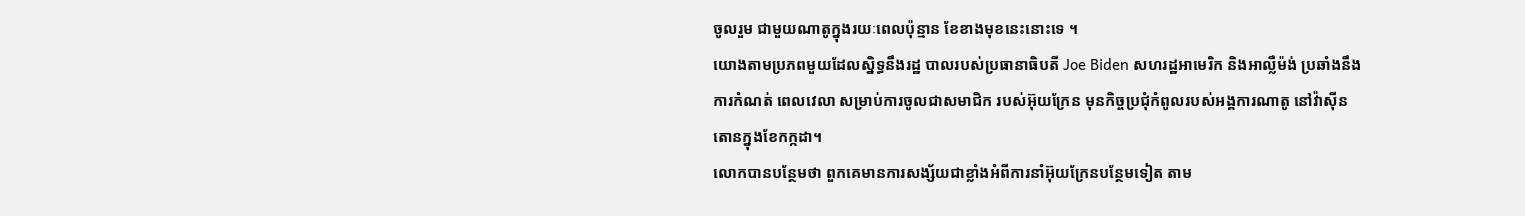ចូលរួម ជាមួយណាតូក្នុងរយៈពេលប៉ុន្មាន ខែខាងមុខនេះនោះទេ ។
យោងតាមប្រភពមួយដែលស្និទ្ធនឹងរដ្ឋ បាលរបស់ប្រធានាធិបតី Joe Biden សហរដ្ឋអាមេរិក និងអាល្លឺម៉ង់ ប្រឆាំងនឹងការកំណត់ ពេលវេលា សម្រាប់ការចូលជាសមាជិក របស់អ៊ុយក្រែន មុនកិច្ចប្រជុំកំពូលរបស់អង្គការណាតូ នៅវ៉ាស៊ីនតោនក្នុងខែកក្កដា។
លោកបានបន្ថែមថា ពួកគេមានការសង្ស័យជាខ្លាំងអំពីការនាំអ៊ុយក្រែនបន្ថែមទៀត តាម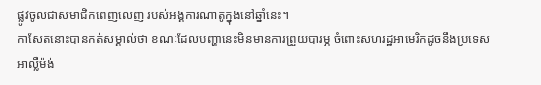ផ្លូវចូលជាសមាជិកពេញលេញ របស់អង្គការណាតូក្នុងនៅឆ្នាំនេះ។
កាសែតនោះបានកត់សម្គាល់ថា ខណៈដែលបញ្ហានេះមិនមានការព្រួយបារម្ភ ចំពោះសហរដ្ឋអាមេរិកដូចនឹងប្រទេស អាល្លឺម៉ង់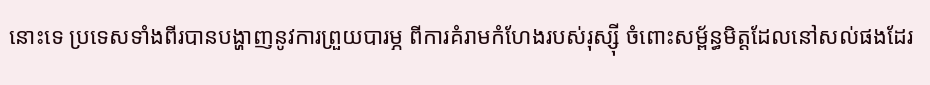នោះទេ ប្រទេសទាំងពីរបានបង្ហាញនូវការព្រួយបារម្ភ ពីការគំរាមកំហែងរបស់រុស្ស៊ី ចំពោះសម្ព័ន្ធមិត្តដែលនៅសល់ផងដែរ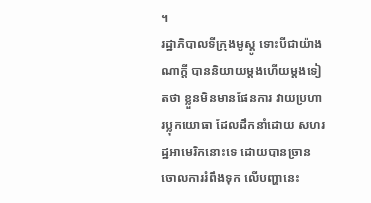។
រដ្ឋាភិបាលទីក្រុងមូស្គូ ទោះបីជាយ៉ាងណាក្តី បាននិយាយម្តងហើយម្តងទៀតថា ខ្លួនមិនមានផែនការ វាយប្រហារប្លុកយោធា ដែលដឹកនាំដោយ សហរដ្ឋអាមេរិកនោះទេ ដោយបានច្រានចោលការរំពឹងទុក លើបញ្ហានេះ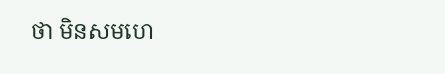ថា មិនសមហេ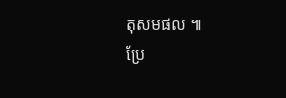តុសមផល ៕
ប្រែ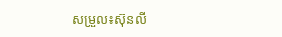សម្រួល៖ស៊ុនលី